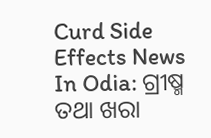Curd Side Effects News In Odia: ଗ୍ରୀଷ୍ମ ତଥା ଖରା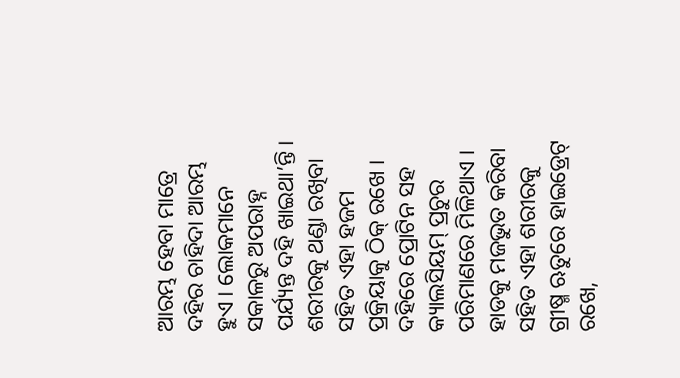ଆରମ୍ଭ ହେବା ମାତ୍ରେ ଦହିର ଚାହିଦା ଆରମ୍ଭ ହୁଏ । ଲୋକମାନେ ସକାଳରୁ ଅପରାହ୍ନ ପର୍ଯ୍ୟନ୍ତ ଦହି ଖାଇଥା’ନ୍ତି । ଶରୀରକୁ ଥଣ୍ଡା ରଖିବା ସହିତ ଏହା ହଜମ ପ୍ରକ୍ରିୟାକୁ ଠିକ୍ ରଖେ । ଦହିରେ ପ୍ରୋଟିନ ସହ କ୍ୟାଲସିୟମ୍ ପ୍ରଚୁର ପରିମାଣରେ ମିଳିଥାଏ । ହାଡକୁ ମଜଭୁତ କରିବା ସହିତ ଏହା ଶରୀରକୁ ଗ୍ରୀଷ୍ମ ଋତୁରେ ହାଇଡ୍ରେଟ୍ ରଖେ,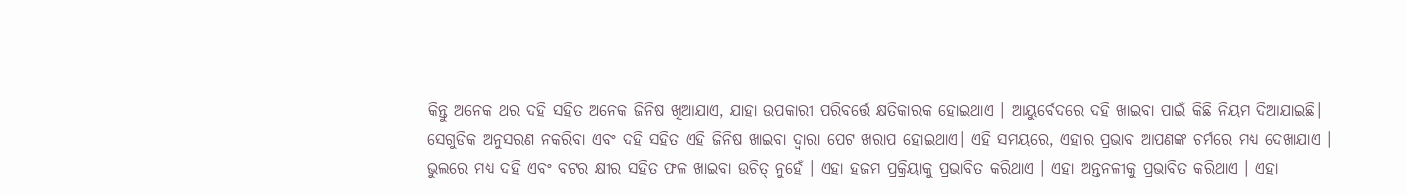କିନ୍ତୁ ଅନେକ ଥର ଦହି ସହିତ ଅନେକ ଜିନିଷ ଖିଆଯାଏ, ଯାହା ଉପକାରୀ ପରିବର୍ତ୍ତେ କ୍ଷତିକାରକ ହୋଇଥାଏ । ଆୟୁର୍ବେଦରେ ଦହି ଖାଇବା ପାଇଁ କିଛି ନିୟମ ଦିଆଯାଇଛି। ସେଗୁଡିକ ଅନୁସରଣ ନକରିବା ଏବଂ ଦହି ସହିତ ଏହି ଜିନିଷ ଖାଇବା ଦ୍ୱାରା ପେଟ ଖରାପ ହୋଇଥାଏ। ଏହି ସମୟରେ, ଏହାର ପ୍ରଭାବ ଆପଣଙ୍କ ଚର୍ମରେ ମଧ୍ୟ ଦେଖାଯାଏ ।
ଭୁଲରେ ମଧ୍ୟ ଦହି ଏବଂ ବଟର କ୍ଷୀର ସହିତ ଫଳ ଖାଇବା ଉଚିତ୍ ନୁହେଁ । ଏହା ହଜମ ପ୍ରକ୍ରିୟାକୁ ପ୍ରଭାବିତ କରିଥାଏ । ଏହା ଅନ୍ତନଳୀକୁ ପ୍ରଭାବିତ କରିଥାଏ । ଏହା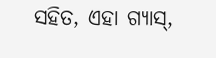ସହିତ, ଏହା ଗ୍ୟାସ୍,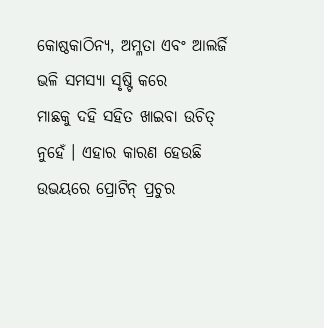କୋଷ୍ଠକାଠିନ୍ୟ, ଅମ୍ଳତା ଏବଂ ଆଲର୍ଜି ଭଳି ସମସ୍ୟା ସୃଷ୍ଟି କରେ
ମାଛକୁ ଦହି ସହିତ ଖାଇବା ଉଚିତ୍ ନୁହେଁ । ଏହାର କାରଣ ହେଉଛି ଉଭୟରେ ପ୍ରୋଟିନ୍ ପ୍ରଚୁର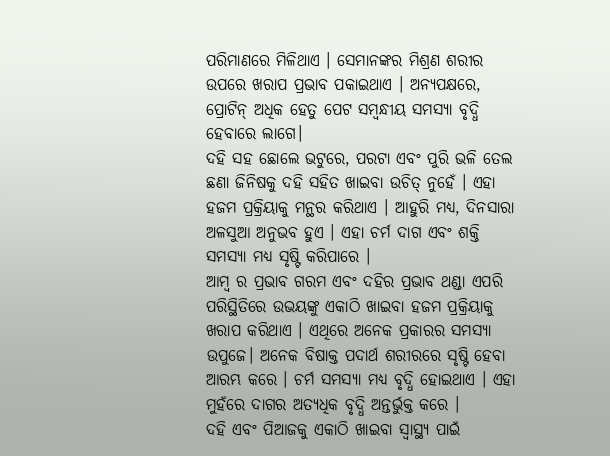ପରିମାଣରେ ମିଳିଥାଏ । ସେମାନଙ୍କର ମିଶ୍ରଣ ଶରୀର ଉପରେ ଖରାପ ପ୍ରଭାବ ପକାଇଥାଏ । ଅନ୍ୟପକ୍ଷରେ, ପ୍ରୋଟିନ୍ ଅଧିକ ହେତୁ ପେଟ ସମ୍ବନ୍ଧୀୟ ସମସ୍ୟା ବୃଦ୍ଧି ହେବାରେ ଲାଗେ।
ଦହି ସହ ଛୋଲେ ଭଟୁରେ, ପରଟା ଏବଂ ପୁରି ଭଳି ତେଲ ଛଣା ଜିନିଷକୁ ଦହି ସହିତ ଖାଇବା ଉଚିତ୍ ନୁହେଁ । ଏହା ହଜମ ପ୍ରକ୍ରିୟାକୁ ମନ୍ଥର କରିଥାଏ । ଆହୁରି ମଧ୍ୟ, ଦିନସାରା ଅଳସୁଆ ଅନୁଭବ ହୁଏ । ଏହା ଚର୍ମ ଦାଗ ଏବଂ ଶକ୍ତି ସମସ୍ୟା ମଧ୍ୟ ସୃଷ୍ଟି କରିପାରେ ।
ଆମ୍ବ ର ପ୍ରଭାବ ଗରମ ଏବଂ ଦହିର ପ୍ରଭାବ ଥଣ୍ଡା ଏପରି ପରିସ୍ଥିତିରେ ଉଭୟଙ୍କୁ ଏକାଠି ଖାଇବା ହଜମ ପ୍ରକ୍ରିୟାକୁ ଖରାପ କରିଥାଏ । ଏଥିରେ ଅନେକ ପ୍ରକାରର ସମସ୍ୟା ଉପୁଜେ। ଅନେକ ବିଷାକ୍ତ ପଦାର୍ଥ ଶରୀରରେ ସୃଷ୍ଟି ହେବା ଆରମ୍ଭ କରେ । ଚର୍ମ ସମସ୍ୟା ମଧ୍ୟ ବୃଦ୍ଧି ହୋଇଥାଏ । ଏହା ମୁହଁରେ ଦାଗର ଅତ୍ୟଧିକ ବୃଦ୍ଧି ଅନ୍ତର୍ଭୁକ୍ତ କରେ ।
ଦହି ଏବଂ ପିଆଜକୁ ଏକାଠି ଖାଇବା ସ୍ୱାସ୍ଥ୍ୟ ପାଇଁ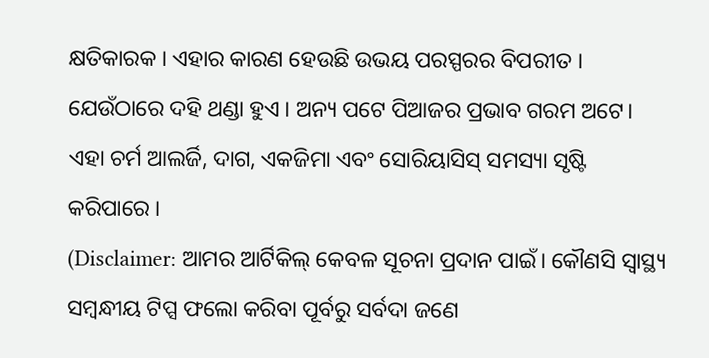କ୍ଷତିକାରକ । ଏହାର କାରଣ ହେଉଛି ଉଭୟ ପରସ୍ପରର ବିପରୀତ । ଯେଉଁଠାରେ ଦହି ଥଣ୍ଡା ହୁଏ । ଅନ୍ୟ ପଟେ ପିଆଜର ପ୍ରଭାବ ଗରମ ଅଟେ। ଏହା ଚର୍ମ ଆଲର୍ଜି, ଦାଗ, ଏକଜିମା ଏବଂ ସୋରିୟାସିସ୍ ସମସ୍ୟା ସୃଷ୍ଟି କରିପାରେ ।
(Disclaimer: ଆମର ଆର୍ଟିକିଲ୍ କେବଳ ସୂଚନା ପ୍ରଦାନ ପାଇଁ। କୌଣସି ସ୍ୱାସ୍ଥ୍ୟ ସମ୍ବନ୍ଧୀୟ ଟିପ୍ସ ଫଲୋ କରିବା ପୂର୍ବରୁ ସର୍ବଦା ଜଣେ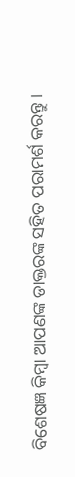ବିଶେଷଜ୍ଞ କିମ୍ବା ଆପଣଙ୍କ ଡାକ୍ତରଙ୍କ ସହିତ ପରାମର୍ଶ କରନ୍ତୁ ।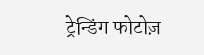ट्रेन्डिंग फोटोज़